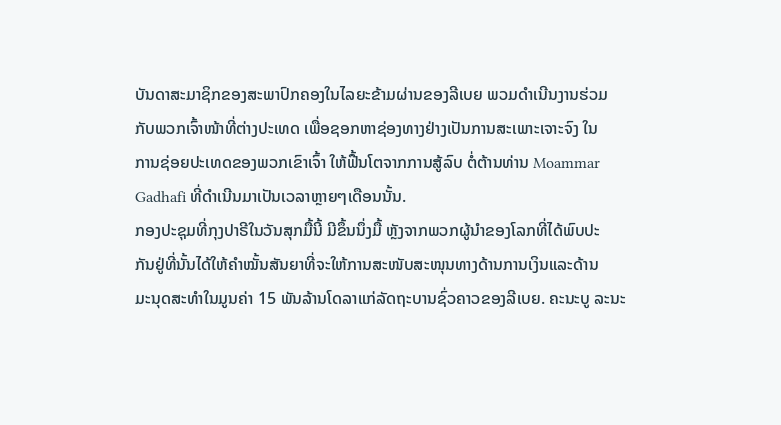ບັນດາສະມາຊິກຂອງສະພາປົກຄອງໃນໄລຍະຂ້າມຜ່ານຂອງລີເບຍ ພວມດຳເນີນງານຮ່ວມ
ກັບພວກເຈົ້າໜ້າທີ່ຕ່າງປະເທດ ເພື່ອຊອກຫາຊ່ອງທາງຢ່າງເປັນການສະເພາະເຈາະຈົງ ໃນ
ການຊ່ອຍປະເທດຂອງພວກເຂົາເຈົ້າ ໃຫ້ຟື້ນໂຕຈາກການສູ້ລົບ ຕໍ່ຕ້ານທ່ານ Moammar
Gadhafi ທີ່ດຳເນີນມາເປັນເວລາຫຼາຍໆເດືອນນັ້ນ.
ກອງປະຊຸມທີ່ກຸງປາຣີໃນວັນສຸກມື້ນີ້ ມີຂຶ້ນນຶ່ງມື້ ຫຼັງຈາກພວກຜູ້ນຳຂອງໂລກທີ່ໄດ້ພົບປະ
ກັນຢູ່ທີ່ນັ້ນໄດ້ໃຫ້ຄຳໝັ້ນສັນຍາທີ່ຈະໃຫ້ການສະໜັບສະໜຸນທາງດ້ານການເງິນແລະດ້ານ
ມະນຸດສະທຳໃນມູນຄ່າ 15 ພັນລ້ານໂດລາແກ່ລັດຖະບານຊົ່ວຄາວຂອງລີເບຍ. ຄະນະບູ ລະນະ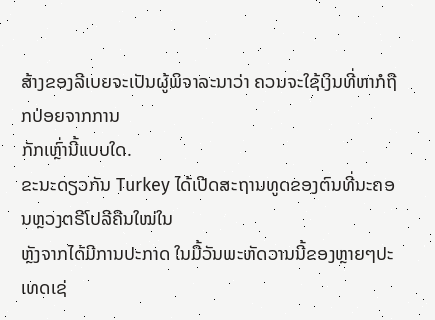ສ້າງຂອງລີເບຍຈະເປັນຜູ້ພິຈາລະນາວ່າ ຄວນຈະໃຊ້ເງິນທີ່ຫາກໍຖືກປ່ອຍຈາກການ
ກັກເຫຼົ່ານີ້ແບບໃດ.
ຂະນະດຽວກັນ Turkey ໄດ້ເປີດສະຖານທູດຂອງຕົນທີ່ນະຄອນຫຼວງຕຣີໂປລີຄືນໃໝ່ໃນ
ຫຼັງຈາກໄດ້ມີການປະກາດ ໃນມື້ວັນພະຫັດວານນີ້ຂອງຫຼາຍໆປະເທດເຊ່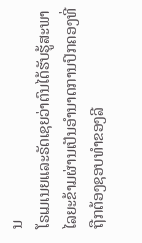ນ
ໂຣເມເນຍແລະຣັດເຊຍວ່າຕົນໄດ້ຮັບຮູ້ສະພາໄລຍະຂ້າມຜ່ານເປັນອຳນາດການປົກຄອງທີ່
ຖືກຕ້ອງຊອບທຳຂອງລີ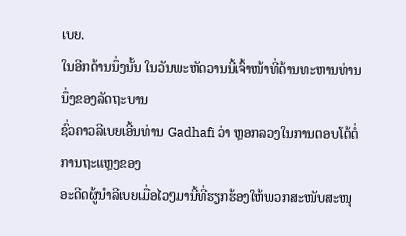ເບຍ.
ໃນອີກດ້ານນຶ່ງນັ້ນ ໃນວັນພະຫັດວານນີ້ເຈົ້າໜ້າທີ່ດ້ານທະຫານທ່ານນຶ່ງຂອງລັດຖະບານ
ຊົ່ວຄາວລີເບຍເອີ້ນທ່ານ Gadhafi ວ່າ ຫຼອກລວງໃນການຕອບໂຕ້ຕໍ່ການຖະແຫຼງຂອງ
ອະດີດຜູ້ນຳລີເບຍເມື່ອໄວໆມານີ້ທີ່ຮຽກຮ້ອງໃຫ້ພວກສະໜັບສະໜຸ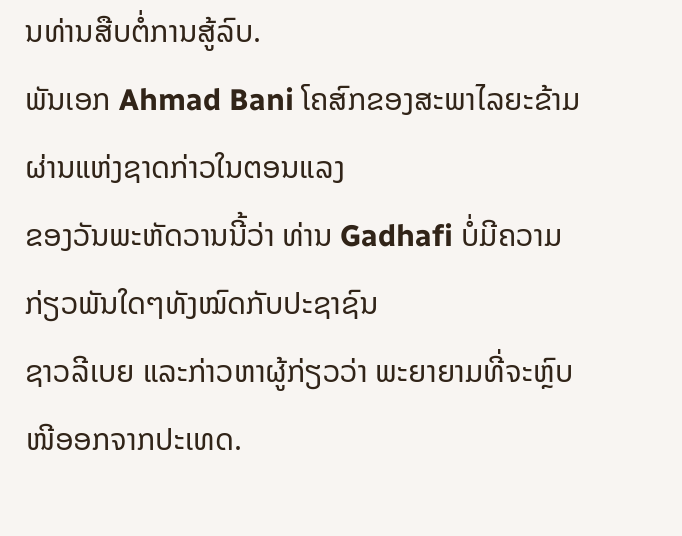ນທ່ານສືບຕໍ່ການສູ້ລົບ.
ພັນເອກ Ahmad Bani ໂຄສົກຂອງສະພາໄລຍະຂ້າມຜ່ານແຫ່ງຊາດກ່າວໃນຕອນແລງ
ຂອງວັນພະຫັດວານນີ້ວ່າ ທ່ານ Gadhafi ບໍ່ມີຄວາມກ່ຽວພັນໃດໆທັງໝົດກັບປະຊາຊົນ
ຊາວລີເບຍ ແລະກ່າວຫາຜູ້ກ່ຽວວ່າ ພະຍາຍາມທີ່ຈະຫຼົບໜີອອກຈາກປະເທດ.